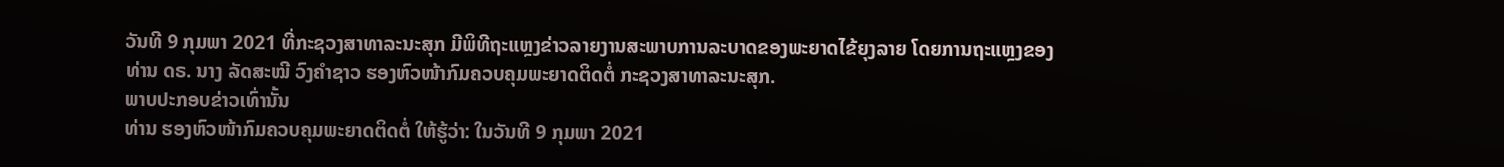ວັນທີ 9 ກຸມພາ 2021 ທີ່ກະຊວງສາທາລະນະສຸກ ມີພິທີຖະແຫຼງຂ່າວລາຍງານສະພາບການລະບາດຂອງພະຍາດໄຂ້ຍຸງລາຍ ໂດຍການຖະແຫຼງຂອງ ທ່ານ ດຣ. ນາງ ລັດສະໝີ ວົງຄໍາຊາວ ຮອງຫົວໜ້າກົມຄວບຄຸມພະຍາດຕິດຕໍ່ ກະຊວງສາທາລະນະສຸກ.
ພາບປະກອບຂ່າວເທົ່ານັ້ນ
ທ່ານ ຮອງຫົວໜ້າກົມຄວບຄຸມພະຍາດຕິດຕໍ່ ໃຫ້ຮູ້ວ່າ: ໃນວັນທີ 9 ກຸມພາ 2021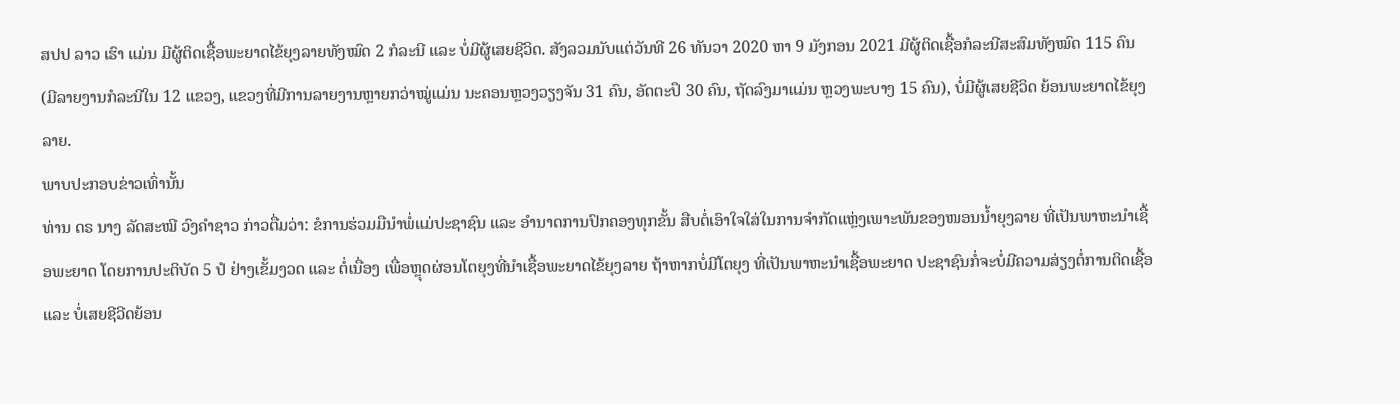ສປປ ລາວ ເຮົາ ແມ່ນ ມີຜູ້ຕິດເຊື້ອພະຍາດໄຂ້ຍຸງລາຍທັງໝົດ 2 ກໍລະນີ ແລະ ບໍ່ມີຜູ້ເສຍຊີວິດ. ສັງລວມນັບແຕ່ວັນທີ 26 ທັນວາ 2020 ຫາ 9 ມັງກອນ 2021 ມີຜູ້ຕິດເຊື້ອກໍລະນີສະສົມທັງໝົດ 115 ຄົນ (ມີລາຍງານກໍລະນີໃນ 12 ແຂວງ, ແຂວງທີ່ມີການລາຍງານຫຼາຍກວ່າໝູ່ແມ່ນ ນະຄອນຫຼວງວຽງຈັນ 31 ຄົນ, ອັດຕະປຶ 30 ຄົນ, ຖັດລົງມາແມ່ນ ຫຼວງພະບາງ 15 ຄົນ), ບໍ່ມີຜູ້ເສຍຊີວິດ ຍ້ອນພະຍາດໄຂ້ຍຸງລາຍ.
ພາບປະກອບຂ່າວເທົ່ານັ້ນ
ທ່ານ ດຣ ນາງ ລັດສະໝີ ວົງຄໍາຊາວ ກ່າວຕື່ມວ່າ: ຂໍການຮ່ວມມືນຳພໍ່ແມ່ປະຊາຊົນ ແລະ ອຳນາດການປົກຄອງທຸກຂັ້ນ ສືບຕໍ່ເອົາໃຈໃສ່ໃນການຈຳກັດແຫຼ່ງເພາະພັນຂອງໜອນນໍ້າຍຸງລາຍ ທີ່ເປັນພາຫະນຳເຊື້ອພະຍາດ ໂດຍການປະຕິບັດ 5 ປໍ ຢ່າງເຂັ້ມງວດ ແລະ ຕໍ່ເນື່ອງ ເພື່ອຫຼຸດຜ່ອນໂຕຍຸງທີ່ນຳເຊື້ອພະຍາດໄຂ້ຍຸງລາຍ ຖ້າຫາກບໍ່ມີໂຕຍຸງ ທີ່ເປັນພາຫະນຳເຊື້ອພະຍາດ ປະຊາຊົນກໍ່ຈະບໍ່ມີຄວາມສ່ຽງຕໍ່ການຕິດເຊື້ອ ແລະ ບໍ່ເສຍຊີວີດຍ້ອນ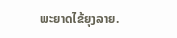ພະຍາດໄຂ້ຍຸງລາຍ.